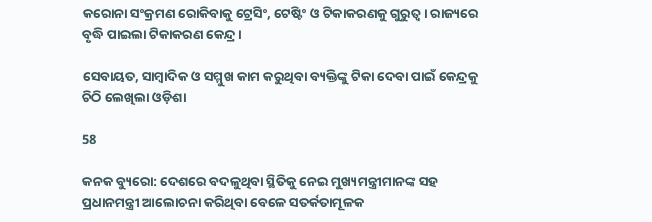କରୋନା ସଂକ୍ରମଣ ରୋକିବାକୁ ଟ୍ରେସିଂ, ଟେଷ୍ଟିଂ ଓ ଟିକାକରଣକୁ ଗୁରୁତ୍ୱ । ରାଜ୍ୟରେ ବୃଦ୍ଧି ପାଇଲା ଟିକାକରଣ କେନ୍ଦ୍ର ।

ସେବାୟତ, ସାମ୍ବାଦିକ ଓ ସମ୍ମୁଖ କାମ କରୁଥିବା ବ୍ୟକ୍ତିଙ୍କୁ ଟିକା ଦେବା ପାଇଁ କେନ୍ଦ୍ରକୁ ଚିଠି ଲେଖିଲା ଓଡ଼ିଶା

58

କନକ ବ୍ୟୁରୋ: ଦେଶରେ ବଦଳୁଥିବା ସ୍ଥିତିକୁ ନେଇ ମୁଖ୍ୟମନ୍ତ୍ରୀମାନଙ୍କ ସହ ପ୍ରଧାନମନ୍ତ୍ରୀ ଆଲୋଚନା କରିଥିବା ବେଳେ ସତର୍କତାମୂଳକ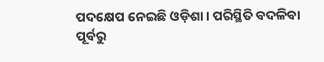ପଦକ୍ଷେପ ନେଇଛି ଓଡ଼ିଶା । ପରିସ୍ଥିତି ବଦଳିବା ପୂର୍ବରୁ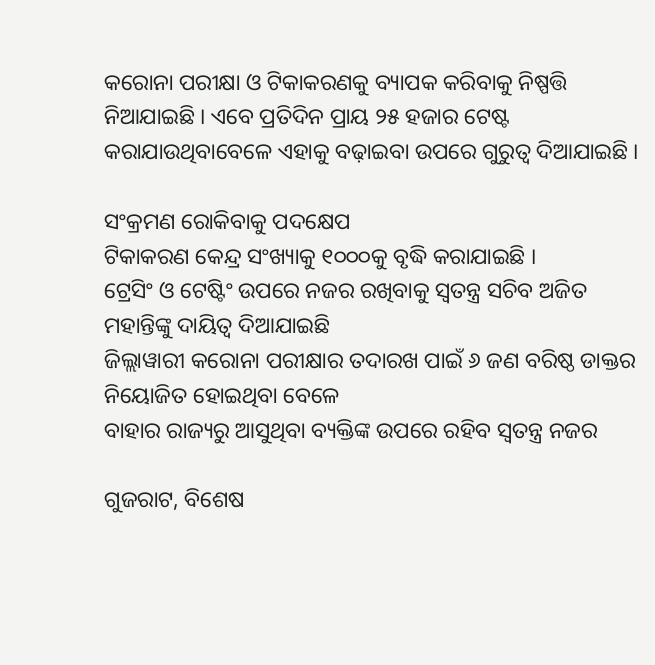କରୋନା ପରୀକ୍ଷା ଓ ଟିକାକରଣକୁ ବ୍ୟାପକ କରିବାକୁ ନିଷ୍ପତ୍ତି ନିଆଯାଇଛି । ଏବେ ପ୍ରତିଦିନ ପ୍ରାୟ ୨୫ ହଜାର ଟେଷ୍ଟ କରାଯାଉଥିବାବେଳେ ଏହାକୁ ବଢ଼ାଇବା ଉପରେ ଗୁରୁତ୍ୱ ଦିଆଯାଇଛି ।

ସଂକ୍ରମଣ ରୋକିବାକୁ ପଦକ୍ଷେପ
ଟିକାକରଣ କେନ୍ଦ୍ର ସଂଖ୍ୟାକୁ ୧୦୦୦କୁ ବୃଦ୍ଧି କରାଯାଇଛି ।
ଟ୍ରେସିଂ ଓ ଟେଷ୍ଟିଂ ଉପରେ ନଜର ରଖିବାକୁ ସ୍ୱତନ୍ତ୍ର ସଚିବ ଅଜିତ ମହାନ୍ତିଙ୍କୁ ଦାୟିତ୍ୱ ଦିଆଯାଇଛି
ଜିଲ୍ଲାୱାରୀ କରୋନା ପରୀକ୍ଷାର ତଦାରଖ ପାଇଁ ୬ ଜଣ ବରିଷ୍ଠ ଡାକ୍ତର ନିୟୋଜିତ ହୋଇଥିବା ବେଳେ
ବାହାର ରାଜ୍ୟରୁ ଆସୁଥିବା ବ୍ୟକ୍ତିଙ୍କ ଉପରେ ରହିବ ସ୍ୱତନ୍ତ୍ର ନଜର

ଗୁଜରାଟ, ବିଶେଷ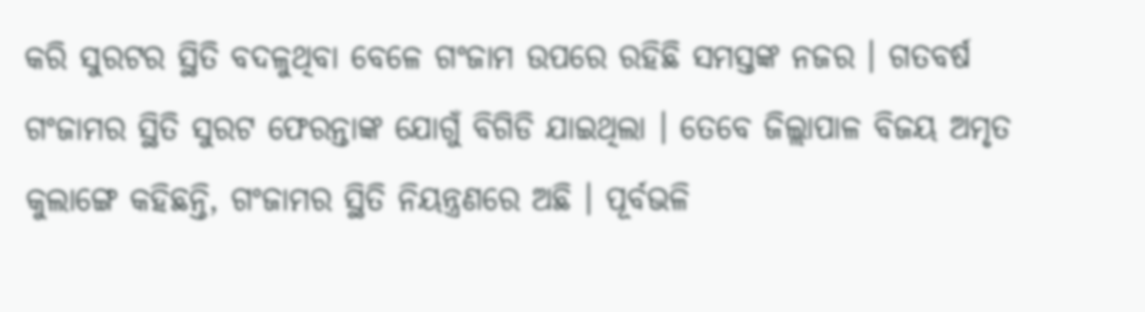କରି ସୁରଟର ସ୍ଥିତି ବଦଳୁଥିବା ବେଳେ ଗଂଜାମ ଉପରେ ରହିଛି ସମସ୍ତଙ୍କ ନଜର । ଗତବର୍ଷ ଗଂଜାମର ସ୍ଥିତି ସୁରଟ ଫେରନ୍ତାଙ୍କ ଯୋଗୁଁ ବିଗିଡି ଯାଇଥିଲା । ତେବେ ଜିଲ୍ଲାପାଳ ବିଜୟ ଅମୃତ କୁଲାଙ୍ଗେ କହିଛନ୍ତି, ଗଂଜାମର ସ୍ଥିତି ନିୟନ୍ତ୍ରଣରେ ଅଛି । ପୂର୍ବଭଳି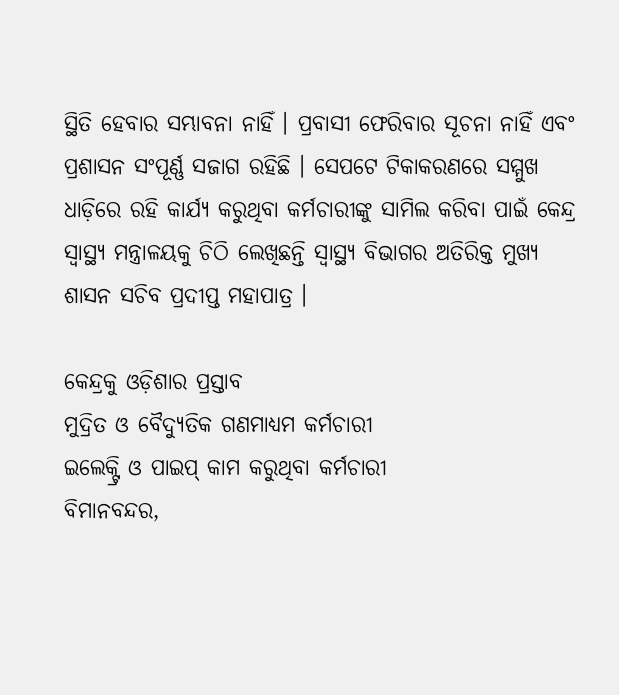ସ୍ଥିତି ହେବାର ସମ୍ଭାବନା ନାହିଁ । ପ୍ରବାସୀ ଫେରିବାର ସୂଚନା ନାହିଁ ଏବଂ ପ୍ରଶାସନ ସଂପୂର୍ଣ୍ଣ ସଜାଗ ରହିଛି । ସେପଟେ ଟିକାକରଣରେ ସମ୍ମୁଖ ଧାଡ଼ିରେ ରହି କାର୍ଯ୍ୟ କରୁଥିବା କର୍ମଚାରୀଙ୍କୁ ସାମିଲ କରିବା ପାଇଁ କେନ୍ଦ୍ର ସ୍ୱାସ୍ଥ୍ୟ ମନ୍ତ୍ରାଳୟକୁ ଚିଠି ଲେଖିଛନ୍ତି ସ୍ୱାସ୍ଥ୍ୟ ବିଭାଗର ଅତିରିକ୍ତ ମୁଖ୍ୟ ଶାସନ ସଚିବ ପ୍ରଦୀପ୍ତ ମହାପାତ୍ର ।

କେନ୍ଦ୍ରକୁ ଓଡ଼ିଶାର ପ୍ରସ୍ତାବ
ମୁଦ୍ରିତ ଓ ବୈଦ୍ୟୁତିକ ଗଣମାଧ୍ୟମ କର୍ମଚାରୀ
ଇଲେକ୍ଟ୍ରି ଓ ପାଇପ୍ କାମ କରୁଥିବା କର୍ମଚାରୀ
ବିମାନବନ୍ଦର,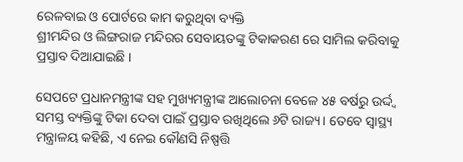ରେଳବାଇ ଓ ପୋର୍ଟରେ କାମ କରୁଥିବା ବ୍ୟକ୍ତି
ଶ୍ରୀମନ୍ଦିର ଓ ଲିଙ୍ଗରାଜ ମନ୍ଦିରର ସେବାୟତଙ୍କୁ ଟିକାକରଣ ରେ ସାମିଲ କରିବାକୁ ପ୍ରସ୍ତାବ ଦିଆଯାଇଛି ।

ସେପଟେ ପ୍ରଧାନମନ୍ତ୍ରୀଙ୍କ ସହ ମୁଖ୍ୟମନ୍ତ୍ରୀଙ୍କ ଆଲୋଚନା ବେଳେ ୪୫ ବର୍ଷରୁ ଉର୍ଦ୍ଦ୍ୱ ସମସ୍ତ ବ୍ୟକ୍ତିଙ୍କୁ ଟିକା ଦେବା ପାଇଁ ପ୍ରସ୍ତାବ ରଖିଥିଲେ ୬ଟି ରାଜ୍ୟ । ତେବେ ସ୍ୱାସ୍ଥ୍ୟ ମନ୍ତ୍ରାଳୟ କହିଛି, ଏ ନେଇ କୌଣସି ନିଷ୍ପତ୍ତି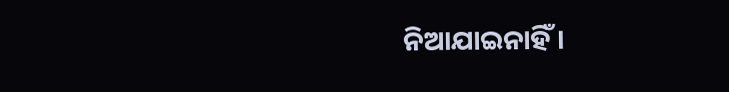ନିଆଯାଇନାହିଁ ।